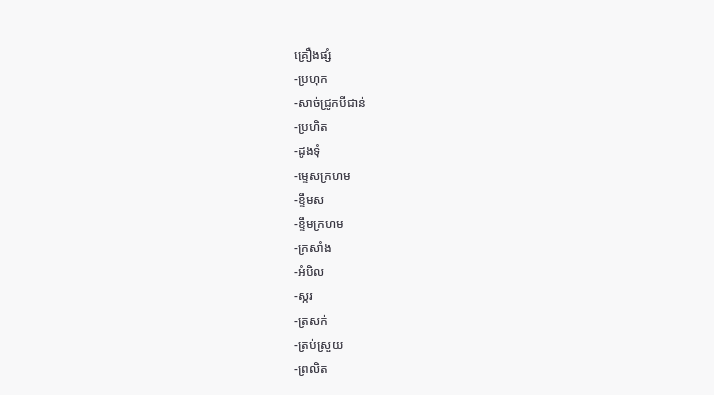គ្រឿងផ្សំ
-ប្រហុក
-សាច់ជ្រូកបីជាន់
-ប្រហិត
-ដូងទុំ
-ម្ទេសក្រហម
-ខ្ទឹមស
-ខ្ទឹមក្រហម
-ក្រសាំង
-អំបិល
-ស្ករ
-ត្រសក់
-ត្រប់ស្រួយ
-ព្រលិត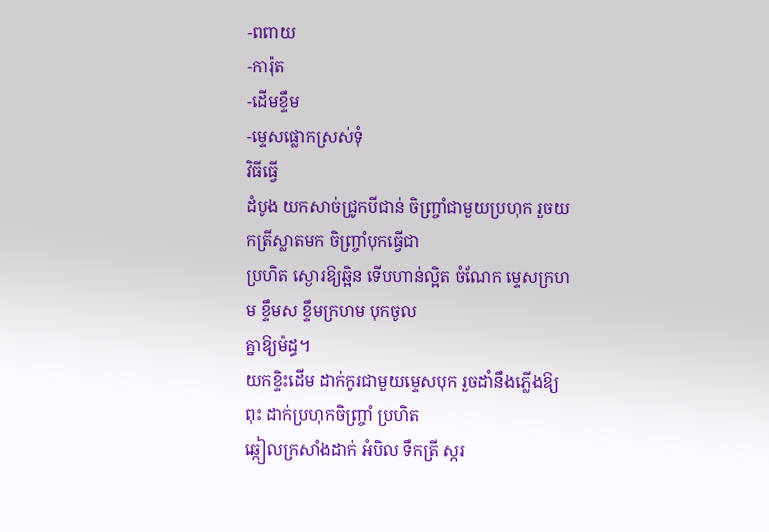-ពពាយ
-ការ៉ុត
-ដើមខ្ទឹម
-ម្ទេសផ្លោកស្រស់ទុំ
វិធីធ្វើ
ដំបូង យកសាច់ជ្រូកបីជាន់ ចិញ្ច្រាំជាមួយប្រហុក រួចយកត្រីស្លាតមក ចិញ្ច្រាំបុកធ្វើជា
ប្រហិត ស្ងោរឱ្យឆ្អិន ទើបហាន់ល្អិត ចំណែក ម្ទេសក្រហម ខ្ទឹមស ខ្ទឹមក្រហម បុកចូល
គ្នាឱ្យម៉ដ្ធ។
យកខ្ទិះដើម ដាក់កូរជាមួយម្ទេសបុក រួចដាំនឹងភ្លើងឱ្យពុះ ដាក់ប្រហុកចិញ្ច្រាំ ប្រហិត
ឆ្កៀលក្រសាំងដាក់ អំបិល ទឹកត្រី ស្ករ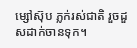ម្សៅស៊ុប ភ្លក់រស់ជាតិ រួចដួសដាក់ចានទុក។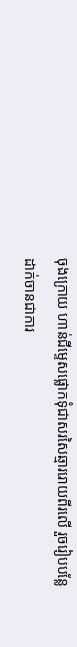ចុងក្រោយ ហាន់ជីម្ទេសផ្លោកទុំជាសរសៃឆ្មាររោយពីរលើ រួចរៀបបន្លែដាក់ចានជាការ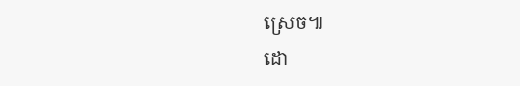ស្រេច៕
ដោ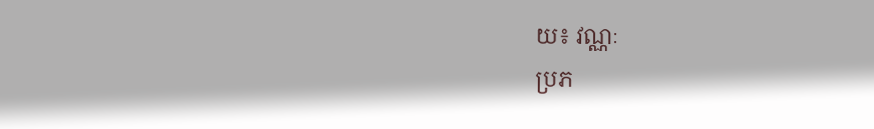យ៖ វណ្ណៈ
ប្រភ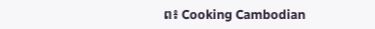ព៖ Cooking Cambodian